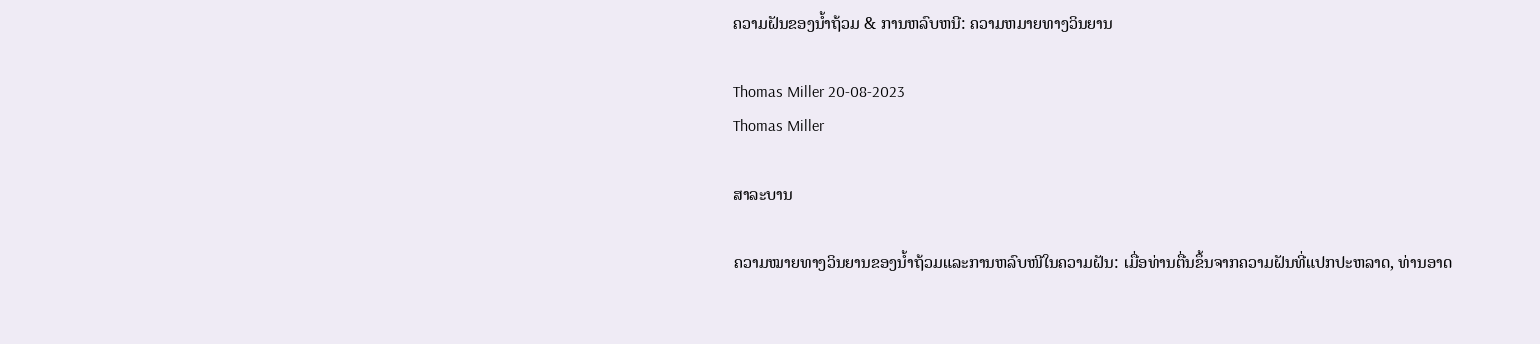ຄວາມຝັນຂອງນ້ຳຖ້ວມ & ການຫລົບຫນີ: ຄວາມຫມາຍທາງວິນຍານ

Thomas Miller 20-08-2023
Thomas Miller

ສາລະບານ

ຄວາມໝາຍທາງວິນຍານຂອງນ້ຳຖ້ວມແລະການຫລົບໜີໃນຄວາມຝັນ: ເມື່ອທ່ານຕື່ນຂຶ້ນຈາກຄວາມຝັນທີ່ແປກປະຫລາດ, ທ່ານອາດ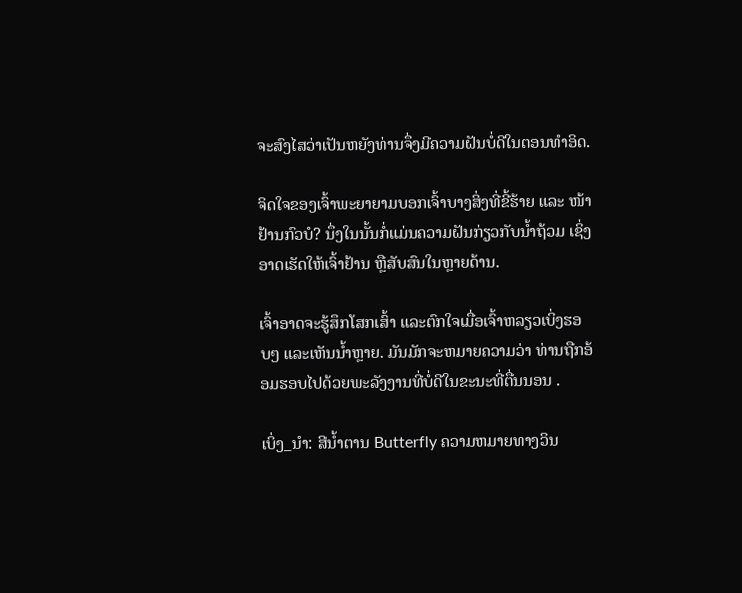ຈະສົງໄສວ່າເປັນຫຍັງທ່ານຈຶ່ງມີຄວາມຝັນບໍ່ດີໃນຕອນທຳອິດ.

ຈິດໃຈຂອງເຈົ້າພະຍາຍາມບອກເຈົ້າບາງສິ່ງທີ່ຂີ້ຮ້າຍ ແລະ ໜ້າຢ້ານກົວບໍ? ນຶ່ງໃນນັ້ນກໍ່ແມ່ນຄວາມຝັນກ່ຽວກັບນໍ້າຖ້ວມ ເຊິ່ງອາດເຮັດໃຫ້ເຈົ້າຢ້ານ ຫຼືສັບສົນໃນຫຼາຍດ້ານ.

ເຈົ້າອາດຈະຮູ້ສຶກໂສກເສົ້າ ແລະຕົກໃຈເມື່ອເຈົ້າຫລຽວເບິ່ງຮອບໆ ແລະເຫັນນໍ້າຫຼາຍ. ມັນມັກຈະຫມາຍຄວາມວ່າ ທ່ານຖືກອ້ອມຮອບໄປດ້ວຍພະລັງງານທີ່ບໍ່ດີໃນຂະນະທີ່ຕື່ນນອນ .

ເບິ່ງ_ນຳ: ສີນ້ຳຕານ Butterfly ຄວາມຫມາຍທາງວິນ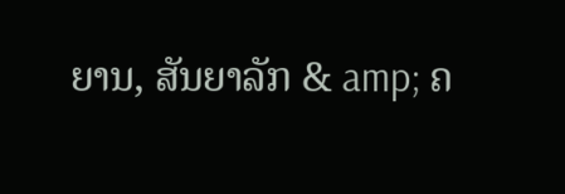ຍານ, ສັນຍາລັກ & amp; ຄ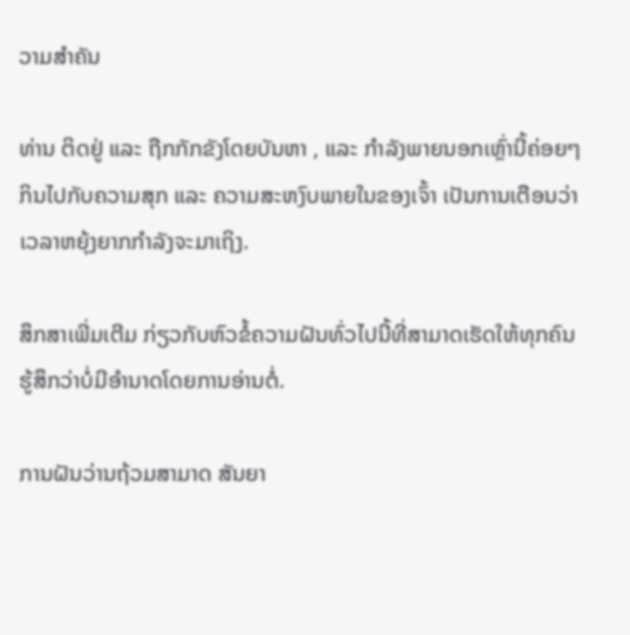ວາມສໍາຄັນ

ທ່ານ ຕິດຢູ່ ແລະ ຖືກກັກຂັງໂດຍບັນຫາ , ແລະ ກໍາລັງພາຍນອກເຫຼົ່ານີ້ຄ່ອຍໆກິນໄປກັບຄວາມສຸກ ແລະ ຄວາມສະຫງົບພາຍໃນຂອງເຈົ້າ ເປັນການເຕືອນວ່າເວລາຫຍຸ້ງຍາກກຳລັງຈະມາເຖິງ.

ສຶກສາເພີ່ມເຕີມ ກ່ຽວກັບຫົວຂໍ້ຄວາມຝັນທົ່ວໄປນີ້ທີ່ສາມາດເຮັດໃຫ້ທຸກຄົນຮູ້ສຶກວ່າບໍ່ມີອໍານາດໂດຍການອ່ານຕໍ່.

ການຝັນວ່ານຖ້ວມສາມາດ ສັນຍາ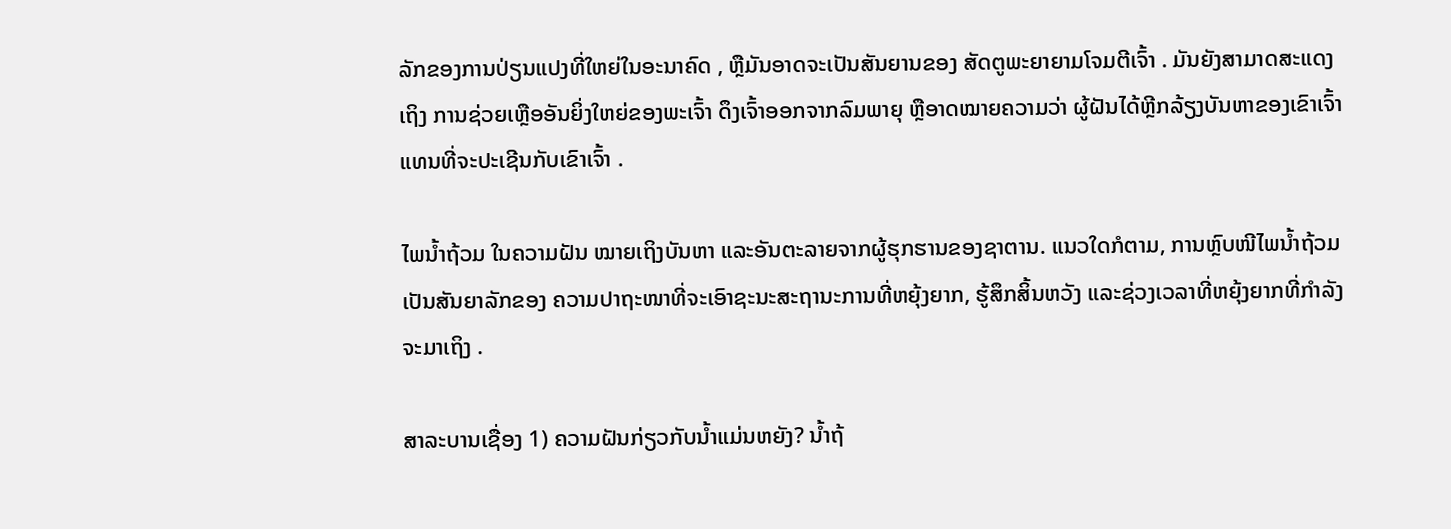ລັກຂອງການປ່ຽນແປງທີ່ໃຫຍ່ໃນອະນາຄົດ , ຫຼືມັນອາດຈະເປັນສັນຍານຂອງ ສັດຕູພະຍາຍາມໂຈມຕີເຈົ້າ . ມັນຍັງສາມາດສະແດງເຖິງ ການຊ່ວຍເຫຼືອອັນຍິ່ງໃຫຍ່ຂອງພະເຈົ້າ ດຶງເຈົ້າອອກຈາກລົມພາຍຸ ຫຼືອາດໝາຍຄວາມວ່າ ຜູ້ຝັນໄດ້ຫຼີກລ້ຽງບັນຫາຂອງເຂົາເຈົ້າແທນທີ່ຈະປະເຊີນກັບເຂົາເຈົ້າ .

ໄພນໍ້າຖ້ວມ ໃນຄວາມຝັນ ໝາຍເຖິງບັນຫາ ແລະອັນຕະລາຍຈາກຜູ້ຮຸກຮານຂອງຊາຕານ. ແນວໃດກໍຕາມ, ການຫຼົບໜີໄພນໍ້າຖ້ວມເປັນສັນຍາລັກຂອງ ຄວາມປາຖະໜາທີ່ຈະເອົາຊະນະສະຖານະການທີ່ຫຍຸ້ງຍາກ, ຮູ້ສຶກສິ້ນຫວັງ ແລະຊ່ວງເວລາທີ່ຫຍຸ້ງຍາກທີ່ກຳລັງຈະມາເຖິງ .

ສາລະບານເຊື່ອງ 1) ຄວາມຝັນກ່ຽວກັບນໍ້າແມ່ນຫຍັງ? ນໍ້າຖ້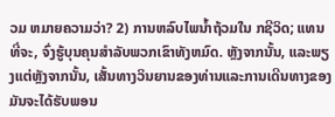ວມ ຫມາຍຄວາມວ່າ? 2) ການຫລົບໄພນ້ຳຖ້ວມໃນ ກຊີວິດ; ແທນທີ່ຈະ, ຈົ່ງຮູ້ບຸນຄຸນສໍາລັບພວກເຂົາທັງຫມົດ. ຫຼັງຈາກນັ້ນ, ແລະພຽງແຕ່ຫຼັງຈາກນັ້ນ, ເສັ້ນທາງວິນຍານຂອງທ່ານແລະການເດີນທາງຂອງມັນຈະໄດ້ຮັບພອນ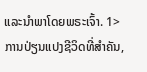ແລະນໍາພາໂດຍພຣະເຈົ້າ. 1>ການປ່ຽນແປງຊີວິດທີ່ສໍາຄັນ,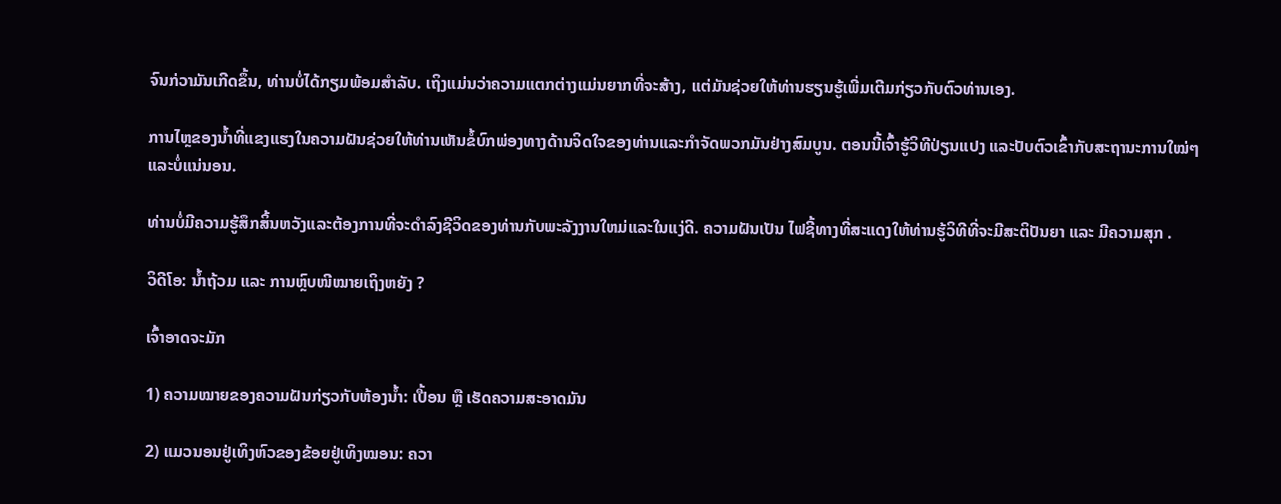ຈົນກ່ວາມັນເກີດຂຶ້ນ, ທ່ານບໍ່ໄດ້ກຽມພ້ອມສໍາລັບ. ເຖິງແມ່ນວ່າຄວາມແຕກຕ່າງແມ່ນຍາກທີ່ຈະສ້າງ, ແຕ່ມັນຊ່ວຍໃຫ້ທ່ານຮຽນຮູ້ເພີ່ມເຕີມກ່ຽວກັບຕົວທ່ານເອງ.

ການໄຫຼຂອງນ້ຳທີ່ແຂງແຮງໃນຄວາມຝັນຊ່ວຍໃຫ້ທ່ານເຫັນຂໍ້ບົກພ່ອງທາງດ້ານຈິດໃຈຂອງທ່ານແລະກໍາຈັດພວກມັນຢ່າງສົມບູນ. ຕອນນີ້ເຈົ້າຮູ້ວິທີປ່ຽນແປງ ແລະປັບຕົວເຂົ້າກັບສະຖານະການໃໝ່ໆແລະບໍ່ແນ່ນອນ.

ທ່ານບໍ່ມີຄວາມຮູ້ສຶກສິ້ນຫວັງແລະຕ້ອງການທີ່ຈະດໍາລົງຊີວິດຂອງທ່ານກັບພະລັງງານໃຫມ່ແລະໃນແງ່ດີ. ຄວາມຝັນເປັນ ໄຟຊີ້ທາງທີ່ສະແດງໃຫ້ທ່ານຮູ້ວິທີທີ່ຈະມີສະຕິປັນຍາ ແລະ ມີຄວາມສຸກ .

ວິດີໂອ: ນໍ້າຖ້ວມ ແລະ ການຫຼົບໜີໝາຍເຖິງຫຍັງ ?

ເຈົ້າອາດຈະມັກ

1) ຄວາມໝາຍຂອງຄວາມຝັນກ່ຽວກັບຫ້ອງນໍ້າ: ເປື້ອນ ຫຼື ເຮັດຄວາມສະອາດມັນ

2) ແມວນອນຢູ່ເທິງຫົວຂອງຂ້ອຍຢູ່ເທິງໝອນ: ຄວາ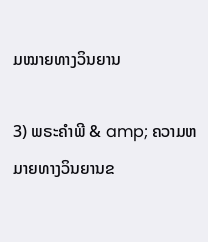ມໝາຍທາງວິນຍານ

3) ພຣະຄໍາພີ & amp; ຄວາມຫມາຍທາງວິນຍານຂ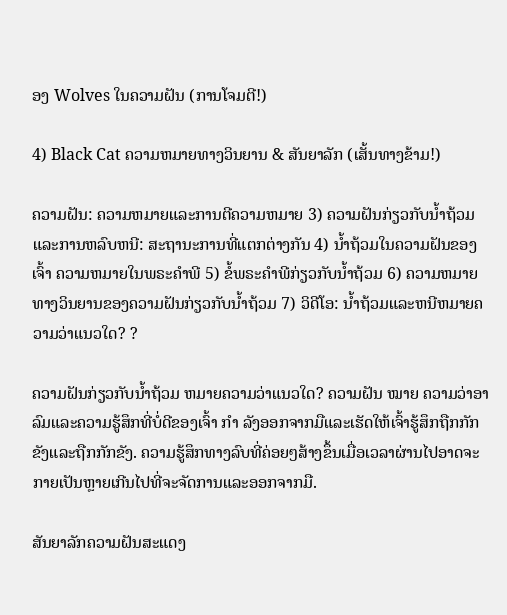ອງ Wolves ໃນຄວາມຝັນ (ການໂຈມຕີ!)

4) Black Cat ຄວາມຫມາຍທາງວິນຍານ & ສັນຍາລັກ (ເສັ້ນທາງຂ້າມ!)

ຄວາມຝັນ: ຄວາມຫມາຍແລະການຕີຄວາມຫມາຍ 3) ຄວາມຝັນກ່ຽວກັບນ້ຳຖ້ວມແລະການຫລົບຫນີ: ສະຖານະການທີ່ແຕກຕ່າງກັນ 4) ນ້ຳຖ້ວມໃນຄວາມຝັນຂອງເຈົ້າ ຄວາມຫມາຍໃນພຣະຄໍາພີ 5) ຂໍ້ພຣະຄໍາພີກ່ຽວກັບນ້ຳຖ້ວມ 6) ຄວາມຫມາຍທາງວິນຍານຂອງຄວາມຝັນກ່ຽວກັບນ້ຳຖ້ວມ 7) ວິດີໂອ: ນ້ຳຖ້ວມແລະຫນີຫມາຍຄວາມວ່າແນວໃດ? ?

ຄວາມຝັນກ່ຽວກັບນໍ້າຖ້ວມ ຫມາຍຄວາມວ່າແນວໃດ? ຄວາມຝັນ ໝາຍ ຄວາມວ່າອາລົມແລະຄວາມຮູ້ສຶກທີ່ບໍ່ດີຂອງເຈົ້າ ກຳ ລັງອອກຈາກມືແລະເຮັດໃຫ້ເຈົ້າຮູ້ສຶກຖືກກັກຂັງແລະຖືກກັກຂັງ. ຄວາມຮູ້ສຶກທາງລົບທີ່ຄ່ອຍໆສ້າງຂຶ້ນເມື່ອເວລາຜ່ານໄປອາດຈະກາຍເປັນຫຼາຍເກີນໄປທີ່ຈະຈັດການແລະອອກຈາກມື.

ສັນຍາລັກຄວາມຝັນສະແດງ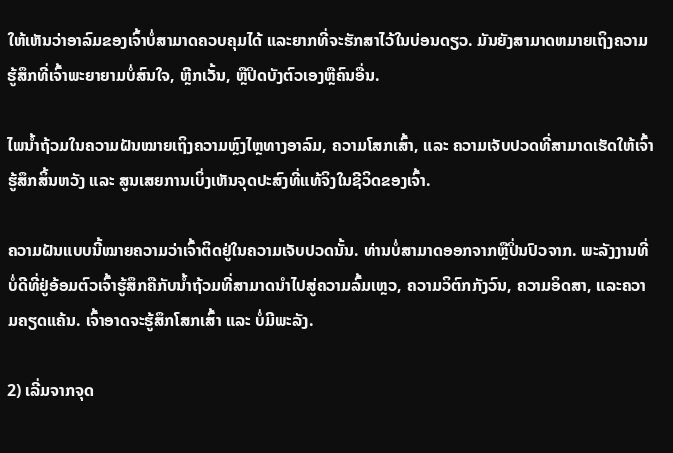ໃຫ້ເຫັນວ່າອາລົມຂອງເຈົ້າບໍ່ສາມາດຄວບຄຸມໄດ້ ແລະຍາກທີ່ຈະຮັກສາໄວ້ໃນບ່ອນດຽວ. ມັນຍັງສາມາດຫມາຍເຖິງຄວາມຮູ້ສຶກທີ່ເຈົ້າພະຍາຍາມບໍ່ສົນໃຈ, ຫຼີກເວັ້ນ, ຫຼືປິດບັງຕົວເອງຫຼືຄົນອື່ນ.

ໄພນໍ້າຖ້ວມໃນຄວາມຝັນໝາຍເຖິງຄວາມຫຼົງໄຫຼທາງອາລົມ, ຄວາມໂສກເສົ້າ, ແລະ ຄວາມເຈັບປວດທີ່ສາມາດເຮັດໃຫ້ເຈົ້າຮູ້ສຶກສິ້ນຫວັງ ແລະ ສູນເສຍການເບິ່ງເຫັນຈຸດປະສົງທີ່ແທ້ຈິງໃນຊີວິດຂອງເຈົ້າ.

ຄວາມຝັນແບບນີ້ໝາຍຄວາມວ່າເຈົ້າຕິດຢູ່ໃນຄວາມເຈັບປວດນັ້ນ. ທ່ານບໍ່ສາມາດອອກຈາກຫຼືປິ່ນປົວຈາກ. ພະລັງງານທີ່ບໍ່ດີທີ່ຢູ່ອ້ອມຕົວເຈົ້າຮູ້ສຶກຄືກັບນໍ້າຖ້ວມທີ່ສາມາດນໍາໄປສູ່ຄວາມລົ້ມເຫຼວ, ຄວາມວິຕົກກັງວົນ, ຄວາມອິດສາ, ແລະຄວາມຄຽດແຄ້ນ. ເຈົ້າອາດຈະຮູ້ສຶກໂສກເສົ້າ ແລະ ບໍ່ມີພະລັງ.

2) ເລີ່ມຈາກຈຸດ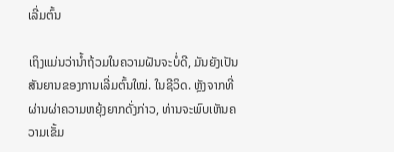ເລີ່ມຕົ້ນ

ເຖິງແມ່ນວ່ານໍ້າຖ້ວມໃນຄວາມຝັນຈະບໍ່ດີ, ມັນຍັງເປັນສັນຍານຂອງການເລີ່ມຕົ້ນໃໝ່. ໃນຊີວິດ. ຫຼັງຈາກທີ່ຜ່ານຜ່າຄວາມຫຍຸ້ງຍາກດັ່ງກ່າວ, ທ່ານຈະພົບເຫັນຄວາມເຂັ້ມ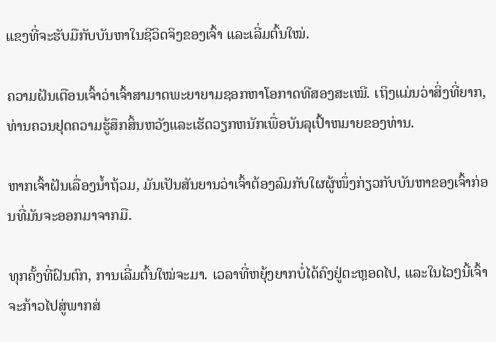ແຂງທີ່ຈະຮັບມືກັບບັນຫາໃນຊີວິດຈິງຂອງເຈົ້າ ແລະເລີ່ມຕົ້ນໃໝ່.

ຄວາມຝັນເຕືອນເຈົ້າວ່າເຈົ້າສາມາດພະຍາຍາມຊອກຫາໂອກາດທີສອງສະເໝີ. ເຖິງແມ່ນວ່າສິ່ງທີ່ຍາກ, ທ່ານຄວນຢຸດຄວາມຮູ້ສຶກສິ້ນຫວັງແລະເຮັດວຽກຫນັກເພື່ອບັນລຸເປົ້າຫມາຍຂອງທ່ານ.

ຫາກເຈົ້າຝັນເລື່ອງນໍ້າຖ້ວມ, ມັນເປັນສັນຍານວ່າເຈົ້າຕ້ອງລົມກັບໃຜຜູ້ໜຶ່ງກ່ຽວກັບບັນຫາຂອງເຈົ້າກ່ອນທີ່ມັນຈະອອກມາຈາກມື.

ທຸກຄັ້ງທີ່ຝົນຕົກ, ການເລີ່ມຕົ້ນໃໝ່ຈະມາ. ເວລາທີ່ຫຍຸ້ງຍາກບໍ່ໄດ້ຄົງຢູ່ຕະຫຼອດໄປ, ແລະໃນໄວໆນີ້ເຈົ້າຈະກ້າວໄປສູ່ພາກສ່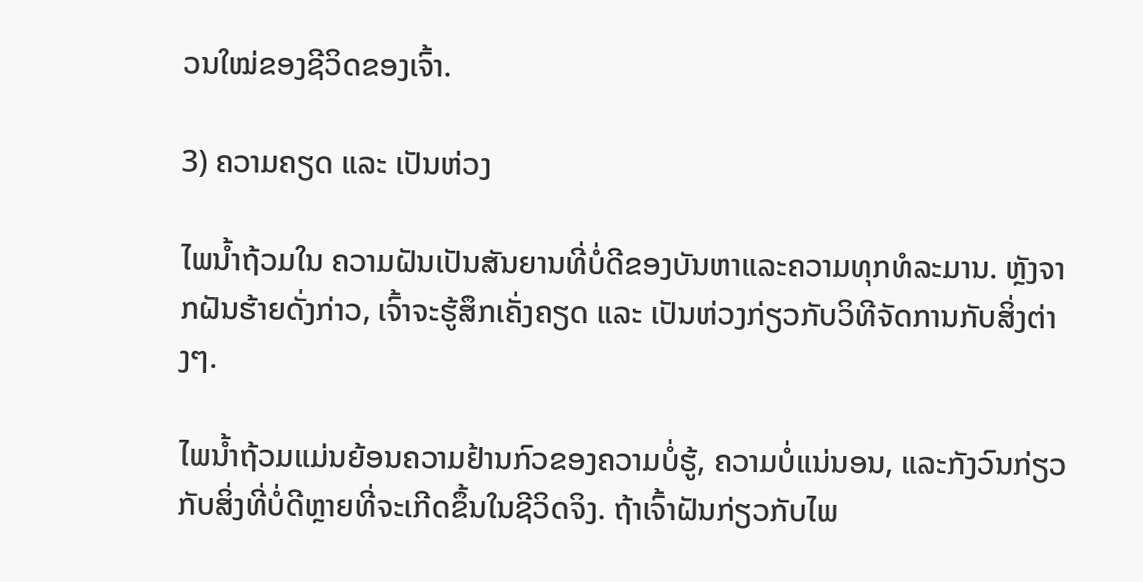ວນໃໝ່ຂອງຊີວິດຂອງເຈົ້າ.

3) ຄວາມຄຽດ ແລະ ເປັນຫ່ວງ

ໄພນໍ້າຖ້ວມໃນ ຄວາມຝັນເປັນສັນຍານທີ່ບໍ່ດີຂອງບັນຫາແລະຄວາມທຸກທໍລະມານ. ຫຼັງຈາກຝັນຮ້າຍດັ່ງກ່າວ, ເຈົ້າຈະຮູ້ສຶກເຄັ່ງຄຽດ ແລະ ເປັນຫ່ວງກ່ຽວກັບວິທີຈັດການກັບສິ່ງຕ່າງໆ.

ໄພນໍ້າຖ້ວມແມ່ນຍ້ອນຄວາມຢ້ານກົວຂອງຄວາມບໍ່ຮູ້, ຄວາມບໍ່ແນ່ນອນ, ແລະກັງວົນກ່ຽວກັບສິ່ງທີ່ບໍ່ດີຫຼາຍທີ່ຈະເກີດຂຶ້ນໃນຊີວິດຈິງ. ຖ້າເຈົ້າຝັນກ່ຽວກັບໄພ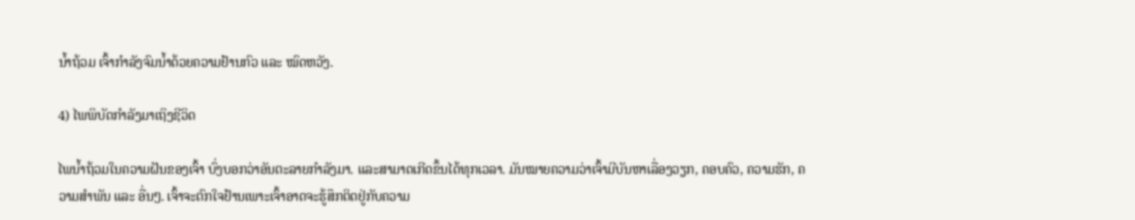ນໍ້າຖ້ວມ ເຈົ້າກຳລັງຈົມນ້ຳດ້ວຍຄວາມຢ້ານກົວ ແລະ ໝົດຫວັງ.

4) ໄພພິບັດກຳລັງມາເຖິງຊີວິດ

ໄພນໍ້າຖ້ວມໃນຄວາມຝັນຂອງເຈົ້າ ບົ່ງບອກວ່າອັນຕະລາຍກຳລັງມາ. ແລະສາມາດເກີດຂຶ້ນໄດ້ທຸກເວລາ. ມັນໝາຍຄວາມວ່າເຈົ້າມີບັນຫາເລື່ອງວຽກ, ຄອບຄົວ, ຄວາມຮັກ, ຄວາມສຳພັນ ແລະ ອື່ນໆ. ເຈົ້າຈະຕົກໃຈຢ້ານເພາະເຈົ້າອາດຈະຮູ້ສຶກຕິດຢູ່ກັບຄວາມ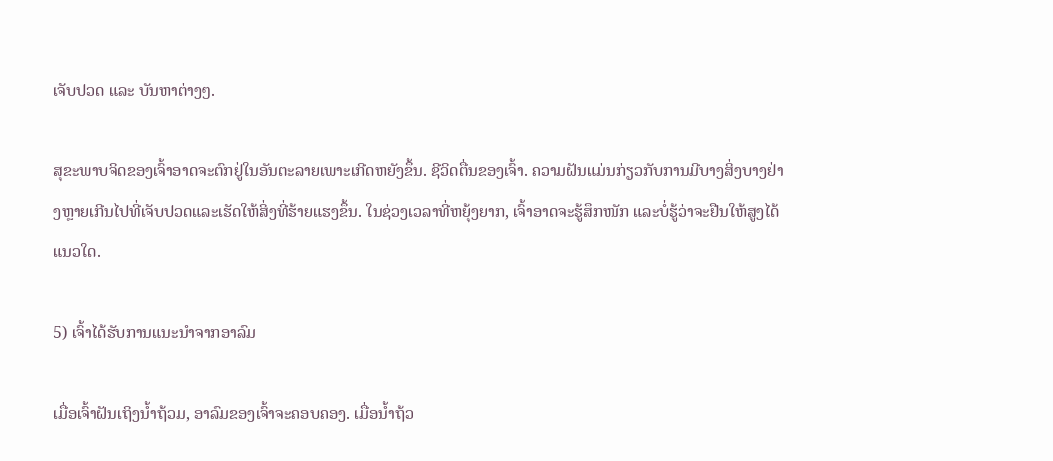ເຈັບປວດ ແລະ ບັນຫາຕ່າງໆ.

ສຸຂະພາບຈິດຂອງເຈົ້າອາດຈະຕົກຢູ່ໃນອັນຕະລາຍເພາະເກີດຫຍັງຂຶ້ນ. ຊີວິດຕື່ນຂອງເຈົ້າ. ຄວາມຝັນແມ່ນກ່ຽວກັບການມີບາງສິ່ງບາງຢ່າງຫຼາຍເກີນໄປທີ່ເຈັບປວດແລະເຮັດໃຫ້ສິ່ງທີ່ຮ້າຍແຮງຂຶ້ນ. ໃນຊ່ວງເວລາທີ່ຫຍຸ້ງຍາກ, ເຈົ້າອາດຈະຮູ້ສຶກໜັກ ແລະບໍ່ຮູ້ວ່າຈະຢືນໃຫ້ສູງໄດ້ແນວໃດ.

5) ເຈົ້າໄດ້ຮັບການແນະນຳຈາກອາລົມ

ເມື່ອເຈົ້າຝັນເຖິງນໍ້າຖ້ວມ, ອາລົມຂອງເຈົ້າຈະຄອບຄອງ. ເມື່ອນ້ຳຖ້ວ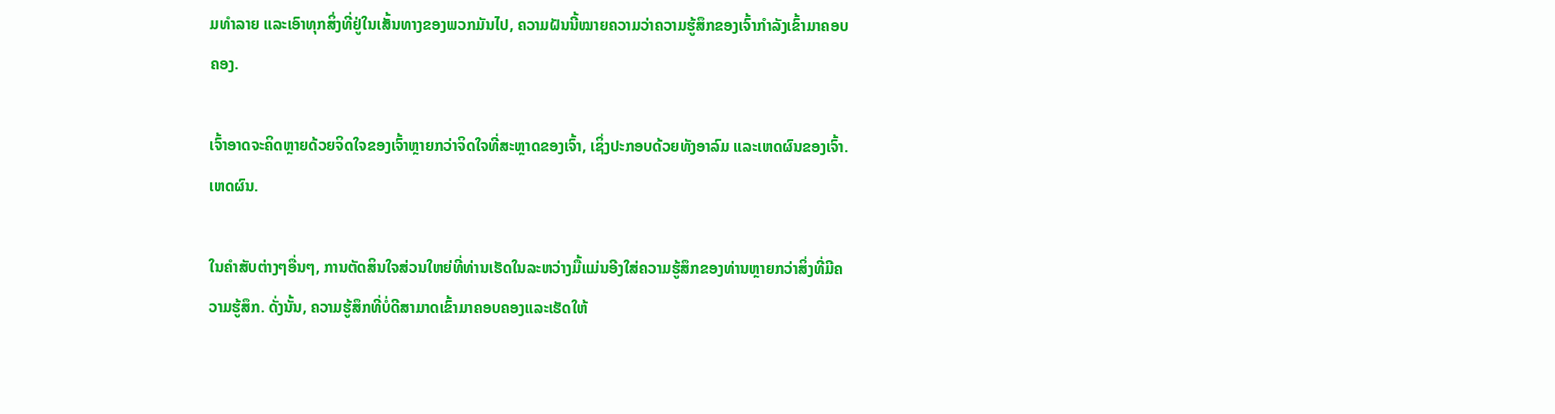ມທຳລາຍ ແລະເອົາທຸກສິ່ງທີ່ຢູ່ໃນເສັ້ນທາງຂອງພວກມັນໄປ, ຄວາມຝັນນີ້ໝາຍຄວາມວ່າຄວາມຮູ້ສຶກຂອງເຈົ້າກຳລັງເຂົ້າມາຄອບຄອງ.

ເຈົ້າອາດຈະຄິດຫຼາຍດ້ວຍຈິດໃຈຂອງເຈົ້າຫຼາຍກວ່າຈິດໃຈທີ່ສະຫຼາດຂອງເຈົ້າ, ເຊິ່ງປະກອບດ້ວຍທັງອາລົມ ແລະເຫດຜົນຂອງເຈົ້າ. ເຫດຜົນ.

ໃນຄໍາສັບຕ່າງໆອື່ນໆ, ການຕັດສິນໃຈສ່ວນໃຫຍ່ທີ່ທ່ານເຮັດໃນລະຫວ່າງມື້ແມ່ນອີງໃສ່ຄວາມຮູ້ສຶກຂອງທ່ານຫຼາຍກວ່າສິ່ງທີ່ມີຄວາມຮູ້ສຶກ. ດັ່ງນັ້ນ, ຄວາມຮູ້ສຶກທີ່ບໍ່ດີສາມາດເຂົ້າມາຄອບຄອງແລະເຮັດໃຫ້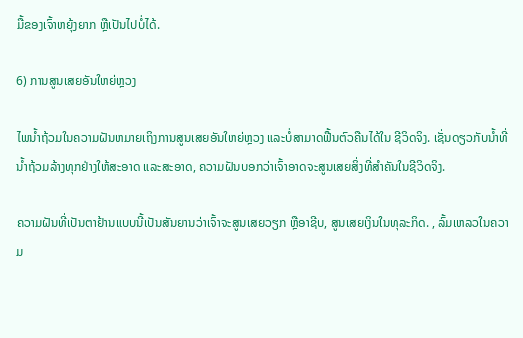ມື້ຂອງເຈົ້າຫຍຸ້ງຍາກ ຫຼືເປັນໄປບໍ່ໄດ້.

6) ການສູນເສຍອັນໃຫຍ່ຫຼວງ

ໄພນໍ້າຖ້ວມໃນຄວາມຝັນຫມາຍເຖິງການສູນເສຍອັນໃຫຍ່ຫຼວງ ແລະບໍ່ສາມາດຟື້ນຕົວຄືນໄດ້ໃນ ຊີວິດຈິງ. ເຊັ່ນດຽວກັບນໍ້າທີ່ນໍ້າຖ້ວມລ້າງທຸກຢ່າງໃຫ້ສະອາດ ແລະສະອາດ, ຄວາມຝັນບອກວ່າເຈົ້າອາດຈະສູນເສຍສິ່ງທີ່ສໍາຄັນໃນຊີວິດຈິງ.

ຄວາມຝັນທີ່ເປັນຕາຢ້ານແບບນີ້ເປັນສັນຍານວ່າເຈົ້າຈະສູນເສຍວຽກ ຫຼືອາຊີບ, ສູນເສຍເງິນໃນທຸລະກິດ. , ລົ້ມເຫລວໃນຄວາມ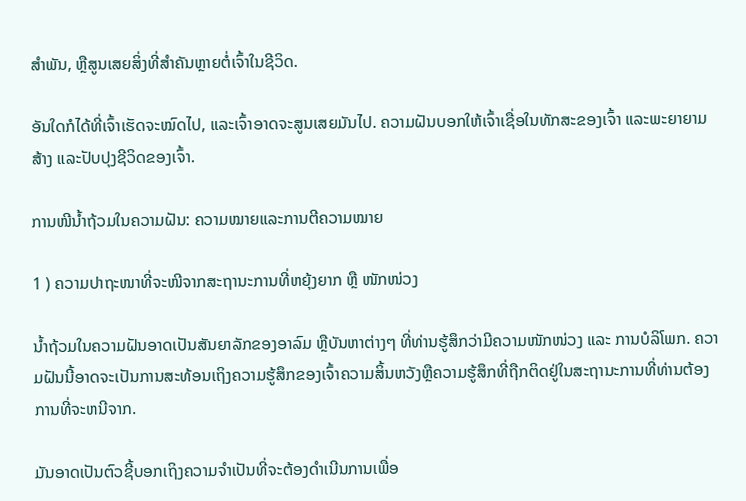ສໍາພັນ, ຫຼືສູນເສຍສິ່ງທີ່ສໍາຄັນຫຼາຍຕໍ່ເຈົ້າໃນຊີວິດ.

ອັນໃດກໍໄດ້ທີ່ເຈົ້າເຮັດຈະໝົດໄປ, ແລະເຈົ້າອາດຈະສູນເສຍມັນໄປ. ຄວາມຝັນບອກໃຫ້ເຈົ້າເຊື່ອໃນທັກສະຂອງເຈົ້າ ແລະພະຍາຍາມສ້າງ ແລະປັບປຸງຊີວິດຂອງເຈົ້າ.

ການໜີນໍ້າຖ້ວມໃນຄວາມຝັນ: ຄວາມໝາຍແລະການຕີຄວາມໝາຍ

1 ) ຄວາມປາຖະໜາທີ່ຈະໜີຈາກສະຖານະການທີ່ຫຍຸ້ງຍາກ ຫຼື ໜັກໜ່ວງ

ນ້ຳຖ້ວມໃນຄວາມຝັນອາດເປັນສັນຍາລັກຂອງອາລົມ ຫຼືບັນຫາຕ່າງໆ ທີ່ທ່ານຮູ້ສຶກວ່າມີຄວາມໜັກໜ່ວງ ແລະ ການບໍລິໂພກ. ຄວາມຝັນນີ້ອາດຈະເປັນການສະທ້ອນເຖິງຄວາມຮູ້ສຶກຂອງເຈົ້າຄວາມສິ້ນຫວັງຫຼືຄວາມຮູ້ສຶກທີ່ຖືກຕິດຢູ່ໃນສະຖານະການທີ່ທ່ານຕ້ອງການທີ່ຈະຫນີຈາກ.

ມັນອາດເປັນຕົວຊີ້ບອກເຖິງຄວາມຈຳເປັນທີ່ຈະຕ້ອງດຳເນີນການເພື່ອ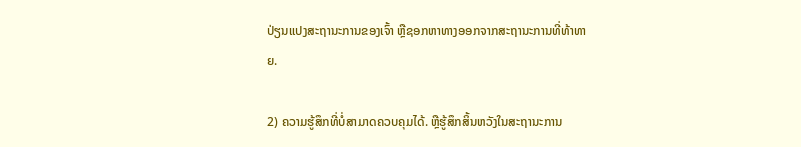ປ່ຽນແປງສະຖານະການຂອງເຈົ້າ ຫຼືຊອກຫາທາງອອກຈາກສະຖານະການທີ່ທ້າທາຍ.

2) ຄວາມຮູ້ສຶກທີ່ບໍ່ສາມາດຄວບຄຸມໄດ້. ຫຼືຮູ້ສຶກສິ້ນຫວັງໃນສະຖານະການ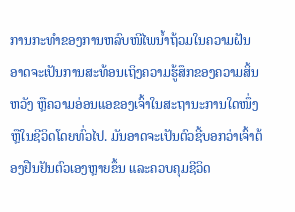ການກະທຳຂອງການຫລົບໜີໄພນໍ້າຖ້ວມໃນຄວາມຝັນອາດຈະເປັນການສະທ້ອນເຖິງຄວາມຮູ້ສຶກຂອງຄວາມສິ້ນຫວັງ ຫຼືຄວາມອ່ອນແອຂອງເຈົ້າໃນສະຖານະການໃດໜຶ່ງ ຫຼືໃນຊີວິດໂດຍທົ່ວໄປ. ມັນອາດຈະເປັນຕົວຊີ້ບອກວ່າເຈົ້າຕ້ອງຢືນຢັນຕົວເອງຫຼາຍຂຶ້ນ ແລະຄວບຄຸມຊີວິດ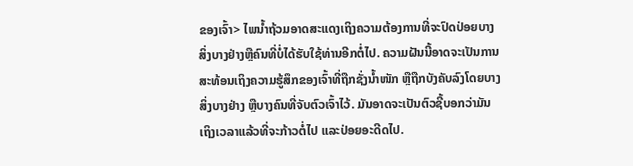ຂອງເຈົ້າ> ໄພນໍ້າຖ້ວມອາດສະແດງເຖິງຄວາມຕ້ອງການທີ່ຈະປົດປ່ອຍບາງສິ່ງບາງຢ່າງຫຼືຄົນທີ່ບໍ່ໄດ້ຮັບໃຊ້ທ່ານອີກຕໍ່ໄປ. ຄວາມຝັນນີ້ອາດຈະເປັນການສະທ້ອນເຖິງຄວາມຮູ້ສຶກຂອງເຈົ້າທີ່ຖືກຊັ່ງນໍ້າໜັກ ຫຼືຖືກບັງຄັບລົງໂດຍບາງສິ່ງບາງຢ່າງ ຫຼືບາງຄົນທີ່ຈັບຕົວເຈົ້າໄວ້. ມັນອາດຈະເປັນຕົວຊີ້ບອກວ່າມັນເຖິງເວລາແລ້ວທີ່ຈະກ້າວຕໍ່ໄປ ແລະປ່ອຍອະດີດໄປ.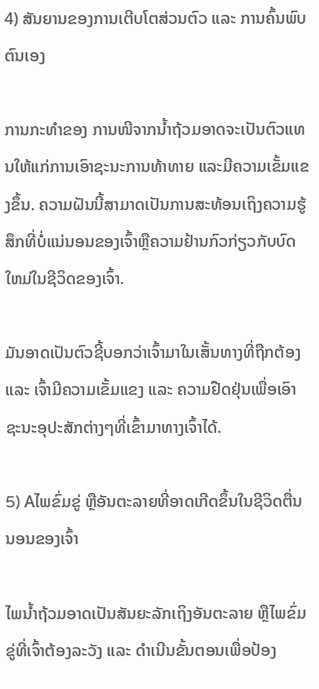4) ສັນຍານຂອງການເຕີບໂຕສ່ວນຕົວ ແລະ ການຄົ້ນພົບຕົນເອງ

ການກະທຳຂອງ ການໜີຈາກນ້ຳຖ້ວມອາດຈະເປັນຕົວແທນໃຫ້ແກ່ການເອົາຊະນະການທ້າທາຍ ແລະມີຄວາມເຂັ້ມແຂງຂຶ້ນ. ຄວາມຝັນນີ້ສາມາດເປັນການສະທ້ອນເຖິງຄວາມຮູ້ສຶກທີ່ບໍ່ແນ່ນອນຂອງເຈົ້າຫຼືຄວາມຢ້ານກົວກ່ຽວກັບບົດໃຫມ່ໃນຊີວິດຂອງເຈົ້າ.

ມັນອາດເປັນຕົວຊີ້ບອກວ່າເຈົ້າມາໃນເສັ້ນທາງທີ່ຖືກຕ້ອງ ແລະ ເຈົ້າມີຄວາມເຂັ້ມແຂງ ແລະ ຄວາມຢືດຢຸ່ນເພື່ອເອົາຊະນະອຸປະສັກຕ່າງໆທີ່ເຂົ້າມາທາງເຈົ້າໄດ້.

5) Aໄພຂົ່ມຂູ່ ຫຼືອັນຕະລາຍທີ່ອາດເກີດຂຶ້ນໃນຊີວິດຕື່ນນອນຂອງເຈົ້າ

ໄພນໍ້າຖ້ວມອາດເປັນສັນຍະລັກເຖິງອັນຕະລາຍ ຫຼືໄພຂົ່ມຂູ່ທີ່ເຈົ້າຕ້ອງລະວັງ ແລະ ດໍາເນີນຂັ້ນຕອນເພື່ອປ້ອງ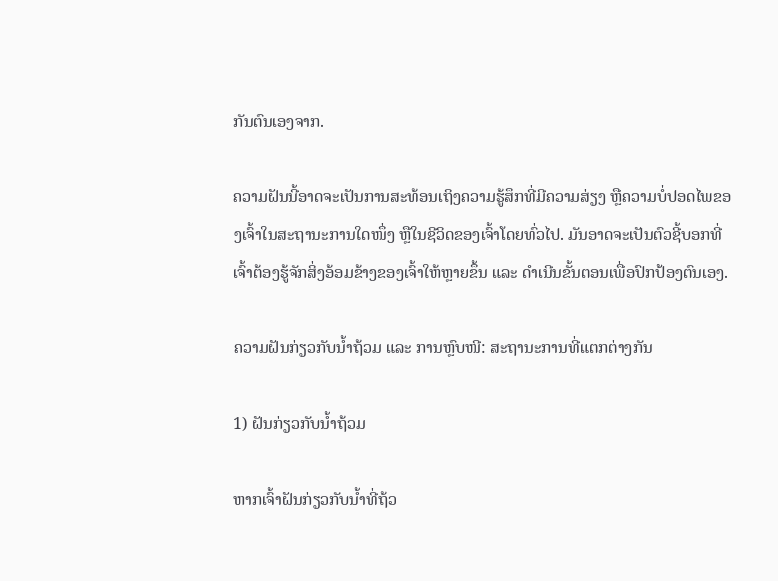ກັນຕົນເອງຈາກ.

ຄວາມຝັນນີ້ອາດຈະເປັນການສະທ້ອນເຖິງຄວາມຮູ້ສຶກທີ່ມີຄວາມສ່ຽງ ຫຼືຄວາມບໍ່ປອດໄພຂອງເຈົ້າໃນສະຖານະການໃດໜຶ່ງ ຫຼືໃນຊີວິດຂອງເຈົ້າໂດຍທົ່ວໄປ. ມັນອາດຈະເປັນຕົວຊີ້ບອກທີ່ເຈົ້າຕ້ອງຮູ້ຈັກສິ່ງອ້ອມຂ້າງຂອງເຈົ້າໃຫ້ຫຼາຍຂຶ້ນ ແລະ ດໍາເນີນຂັ້ນຕອນເພື່ອປົກປ້ອງຕົນເອງ.

ຄວາມຝັນກ່ຽວກັບນໍ້າຖ້ວມ ແລະ ການຫຼົບໜີ: ສະຖານະການທີ່ແຕກຕ່າງກັນ

1) ຝັນກ່ຽວກັບນໍ້າຖ້ວມ

ຫາກເຈົ້າຝັນກ່ຽວກັບນໍ້າທີ່ຖ້ວ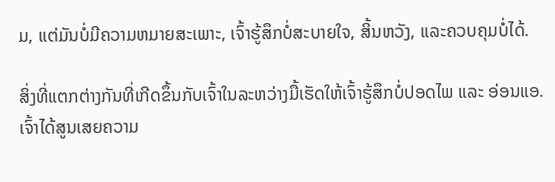ມ, ແຕ່ມັນບໍ່ມີຄວາມຫມາຍສະເພາະ, ເຈົ້າຮູ້ສຶກບໍ່ສະບາຍໃຈ, ສິ້ນຫວັງ, ແລະຄວບຄຸມບໍ່ໄດ້.

ສິ່ງທີ່ແຕກຕ່າງກັນທີ່ເກີດຂຶ້ນກັບເຈົ້າໃນລະຫວ່າງມື້ເຮັດໃຫ້ເຈົ້າຮູ້ສຶກບໍ່ປອດໄພ ແລະ ອ່ອນແອ. ເຈົ້າໄດ້ສູນເສຍຄວາມ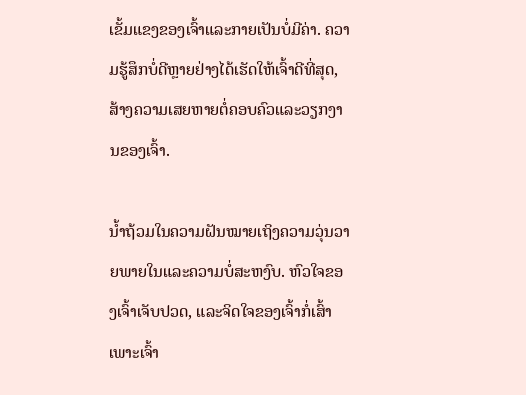ເຂັ້ມແຂງຂອງເຈົ້າແລະກາຍເປັນບໍ່ມີຄ່າ. ຄວາມຮູ້ສຶກບໍ່ດີຫຼາຍຢ່າງໄດ້ເຮັດໃຫ້ເຈົ້າດີທີ່ສຸດ, ສ້າງຄວາມເສຍຫາຍຕໍ່ຄອບຄົວແລະວຽກງານຂອງເຈົ້າ.

ນ້ຳຖ້ວມໃນຄວາມຝັນໝາຍເຖິງຄວາມວຸ່ນວາຍພາຍໃນແລະຄວາມບໍ່ສະຫງົບ. ຫົວໃຈຂອງເຈົ້າເຈັບປວດ, ແລະຈິດໃຈຂອງເຈົ້າກໍ່ເສົ້າເພາະເຈົ້າ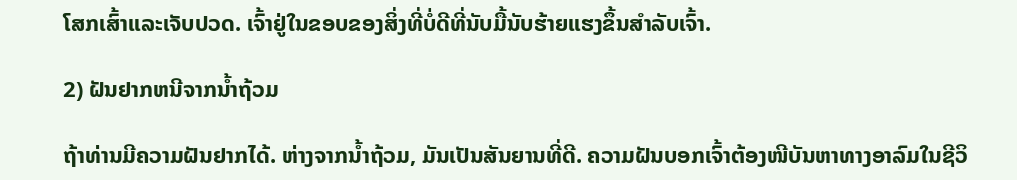ໂສກເສົ້າແລະເຈັບປວດ. ເຈົ້າຢູ່ໃນຂອບຂອງສິ່ງທີ່ບໍ່ດີທີ່ນັບມື້ນັບຮ້າຍແຮງຂຶ້ນສໍາລັບເຈົ້າ.

2) ຝັນຢາກຫນີຈາກນໍ້າຖ້ວມ

ຖ້າທ່ານມີຄວາມຝັນຢາກໄດ້. ຫ່າງຈາກນໍ້າຖ້ວມ, ມັນເປັນສັນຍານທີ່ດີ. ຄວາມຝັນບອກເຈົ້າຕ້ອງໜີບັນຫາທາງອາລົມໃນຊີວິ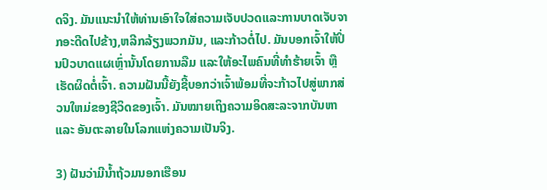ດຈິງ. ມັນແນະນໍາໃຫ້ທ່ານເອົາໃຈໃສ່ຄວາມເຈັບປວດແລະການບາດເຈັບຈາກອະດີດໄປຂ້າງ,ຫລີກລ້ຽງພວກມັນ, ແລະກ້າວຕໍ່ໄປ. ມັນບອກເຈົ້າໃຫ້ປິ່ນປົວບາດແຜເຫຼົ່ານັ້ນໂດຍການລືມ ແລະໃຫ້ອະໄພຄົນທີ່ທຳຮ້າຍເຈົ້າ ຫຼືເຮັດຜິດຕໍ່ເຈົ້າ. ຄວາມຝັນນີ້ຍັງຊີ້ບອກວ່າເຈົ້າພ້ອມທີ່ຈະກ້າວໄປສູ່ພາກສ່ວນໃຫມ່ຂອງຊີວິດຂອງເຈົ້າ. ມັນໝາຍເຖິງຄວາມອິດສະລະຈາກບັນຫາ ແລະ ອັນຕະລາຍໃນໂລກແຫ່ງຄວາມເປັນຈິງ.

3) ຝັນວ່າມີນໍ້າຖ້ວມນອກເຮືອນ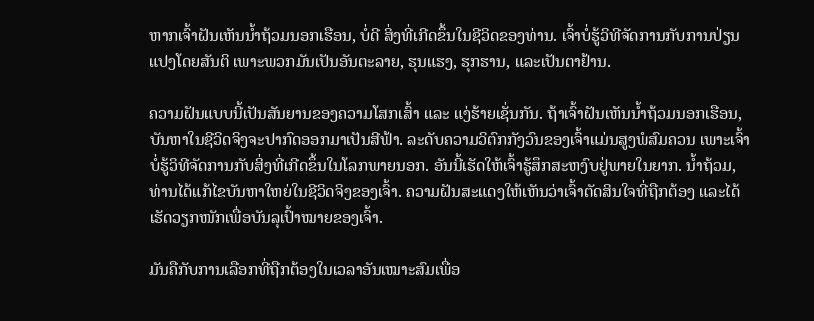ຫາກເຈົ້າຝັນເຫັນນໍ້າຖ້ວມນອກເຮືອນ, ບໍ່ດີ ສິ່ງທີ່ເກີດຂຶ້ນໃນຊີວິດຂອງທ່ານ. ເຈົ້າບໍ່ຮູ້ວິທີຈັດການກັບການປ່ຽນແປງໂດຍສັນຕິ ເພາະພວກມັນເປັນອັນຕະລາຍ, ຮຸນແຮງ, ຮຸກຮານ, ແລະເປັນຕາຢ້ານ.

ຄວາມຝັນແບບນີ້ເປັນສັນຍານຂອງຄວາມໂສກເສົ້າ ແລະ ແງ່ຮ້າຍເຊັ່ນກັນ. ຖ້າເຈົ້າຝັນເຫັນນໍ້າຖ້ວມນອກເຮືອນ, ບັນຫາໃນຊີວິດຈິງຈະປາກົດອອກມາເປັນສີຟ້າ. ລະດັບຄວາມວິຕົກກັງວົນຂອງເຈົ້າແມ່ນສູງພໍສົມຄວນ ເພາະເຈົ້າບໍ່ຮູ້ວິທີຈັດການກັບສິ່ງທີ່ເກີດຂຶ້ນໃນໂລກພາຍນອກ. ອັນນີ້ເຮັດໃຫ້ເຈົ້າຮູ້ສຶກສະຫງົບຢູ່ພາຍໃນຍາກ. ນ້ຳຖ້ວມ, ທ່ານໄດ້ແກ້ໄຂບັນຫາໃຫຍ່ໃນຊີວິດຈິງຂອງເຈົ້າ. ຄວາມຝັນສະແດງໃຫ້ເຫັນວ່າເຈົ້າຕັດສິນໃຈທີ່ຖືກຕ້ອງ ແລະໄດ້ເຮັດວຽກໜັກເພື່ອບັນລຸເປົ້າໝາຍຂອງເຈົ້າ.

ມັນຄືກັບການເລືອກທີ່ຖືກຕ້ອງໃນເວລາອັນເໝາະສົມເພື່ອ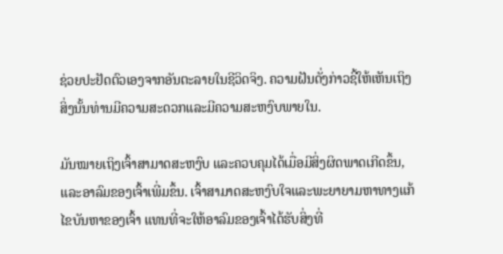ຊ່ວຍປະຢັດຕົວເອງຈາກອັນຕະລາຍໃນຊີວິດຈິງ. ຄວາມຝັນດັ່ງກ່າວຊີ້ໃຫ້ເຫັນເຖິງສິ່ງນັ້ນທ່ານມີຄວາມສະດວກແລະມີຄວາມສະຫງົບພາຍໃນ.

ມັນໝາຍເຖິງເຈົ້າສາມາດສະຫງົບ ແລະຄວບຄຸມໄດ້ເມື່ອມີສິ່ງຜິດພາດເກີດຂຶ້ນ, ແລະອາລົມຂອງເຈົ້າເພີ່ມຂຶ້ນ. ເຈົ້າສາມາດສະຫງົບໃຈແລະພະຍາຍາມຫາທາງແກ້ໄຂບັນຫາຂອງເຈົ້າ ແທນທີ່ຈະໃຫ້ອາລົມຂອງເຈົ້າໄດ້ຮັບສິ່ງທີ່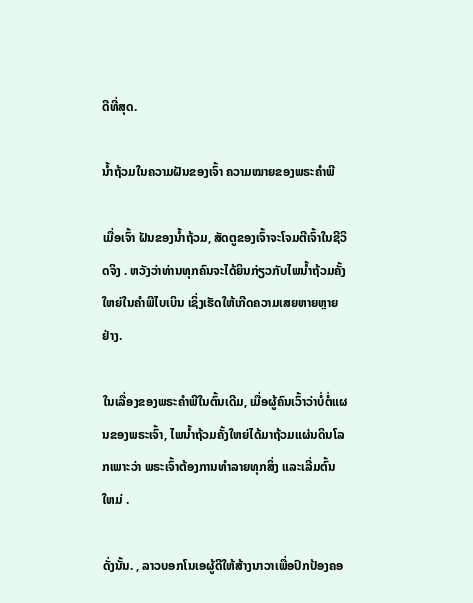ດີທີ່ສຸດ.

ນ້ຳຖ້ວມໃນຄວາມຝັນຂອງເຈົ້າ ຄວາມໝາຍຂອງພຣະຄຳພີ

ເມື່ອເຈົ້າ ຝັນຂອງນໍ້າຖ້ວມ, ສັດຕູຂອງເຈົ້າຈະໂຈມຕີເຈົ້າໃນຊີວິດຈິງ . ຫວັງວ່າທ່ານທຸກຄົນຈະໄດ້ຍິນກ່ຽວກັບໄພນ້ຳຖ້ວມຄັ້ງໃຫຍ່ໃນຄຳພີໄບເບິນ ເຊິ່ງເຮັດໃຫ້ເກີດຄວາມເສຍຫາຍຫຼາຍຢ່າງ.

ໃນເລື່ອງຂອງພຣະຄໍາພີໃນຕົ້ນເດີມ, ເມື່ອຜູ້ຄົນເວົ້າວ່າບໍ່ຕໍ່ແຜນຂອງພຣະເຈົ້າ, ໄພນໍ້າຖ້ວມຄັ້ງໃຫຍ່ໄດ້ມາຖ້ວມແຜ່ນດິນໂລກເພາະວ່າ ພຣະເຈົ້າຕ້ອງການທໍາລາຍທຸກສິ່ງ ແລະເລີ່ມຕົ້ນໃຫມ່ .

ດັ່ງນັ້ນ. , ລາວບອກໂນເອຜູ້ດີໃຫ້ສ້າງນາວາເພື່ອປົກປ້ອງຄອ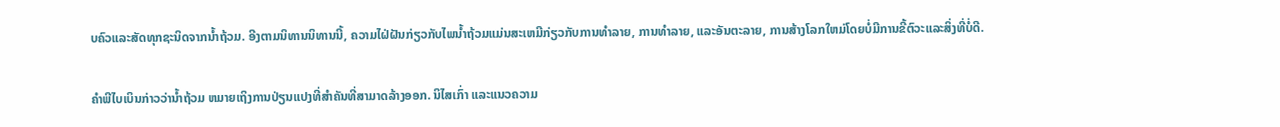ບຄົວແລະສັດທຸກຊະນິດຈາກນໍ້າຖ້ວມ. ອີງຕາມນິທານນິທານນີ້, ຄວາມໄຝ່ຝັນກ່ຽວກັບໄພນໍ້າຖ້ວມແມ່ນສະເຫມີກ່ຽວກັບການທໍາລາຍ, ການທໍາລາຍ, ແລະອັນຕະລາຍ, ການສ້າງໂລກໃຫມ່ໂດຍບໍ່ມີການຂີ້ຕົວະແລະສິ່ງທີ່ບໍ່ດີ.

ຄໍາພີໄບເບິນກ່າວວ່ານ້ຳຖ້ວມ ຫມາຍເຖິງການປ່ຽນແປງທີ່ສໍາຄັນທີ່ສາມາດລ້າງອອກ. ນິໄສເກົ່າ ແລະແນວຄວາມ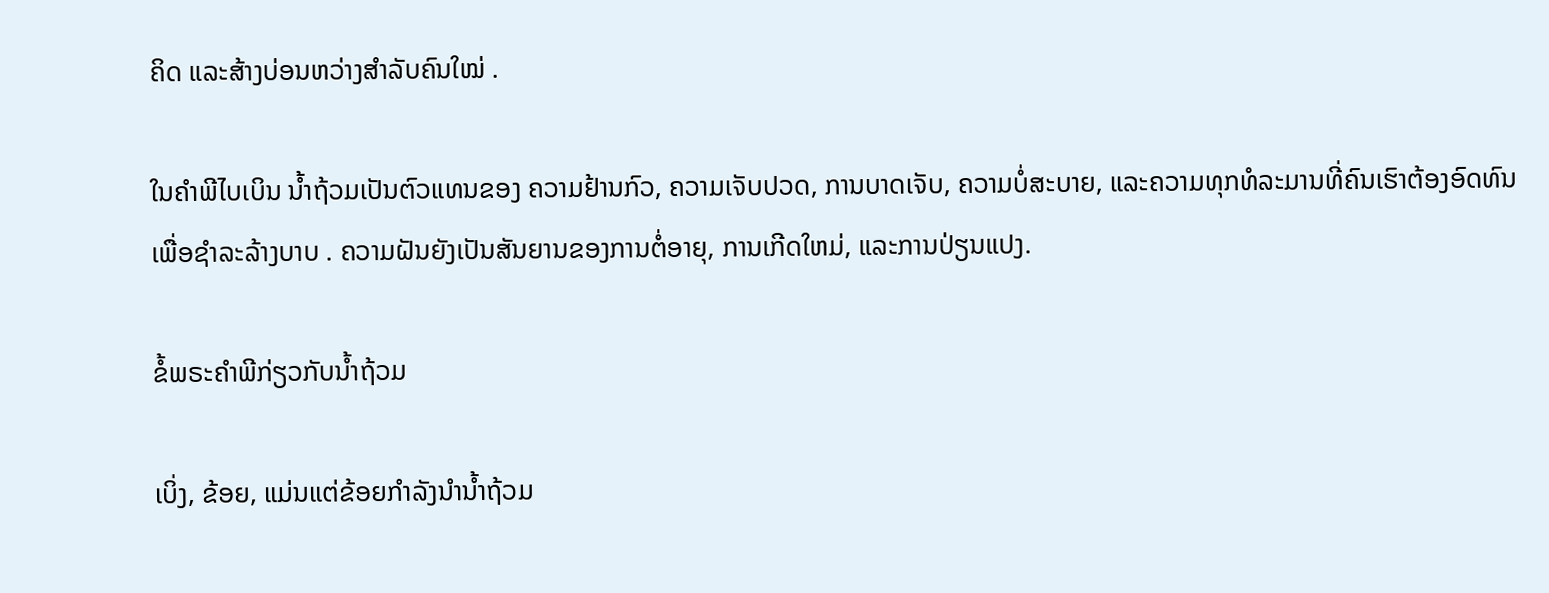ຄິດ ແລະສ້າງບ່ອນຫວ່າງສຳລັບຄົນໃໝ່ .

ໃນຄໍາພີໄບເບິນ ນໍ້າຖ້ວມເປັນຕົວແທນຂອງ ຄວາມຢ້ານກົວ, ຄວາມເຈັບປວດ, ການບາດເຈັບ, ຄວາມບໍ່ສະບາຍ, ແລະຄວາມທຸກທໍລະມານທີ່ຄົນເຮົາຕ້ອງອົດທົນເພື່ອຊໍາລະລ້າງບາບ . ຄວາມຝັນຍັງເປັນສັນຍານຂອງການຕໍ່ອາຍຸ, ການເກີດໃຫມ່, ແລະການປ່ຽນແປງ.

ຂໍ້ພຣະຄໍາພີກ່ຽວກັບນ້ຳຖ້ວມ

ເບິ່ງ, ຂ້ອຍ, ແມ່ນແຕ່ຂ້ອຍກໍາລັງນໍານ້ຳຖ້ວມ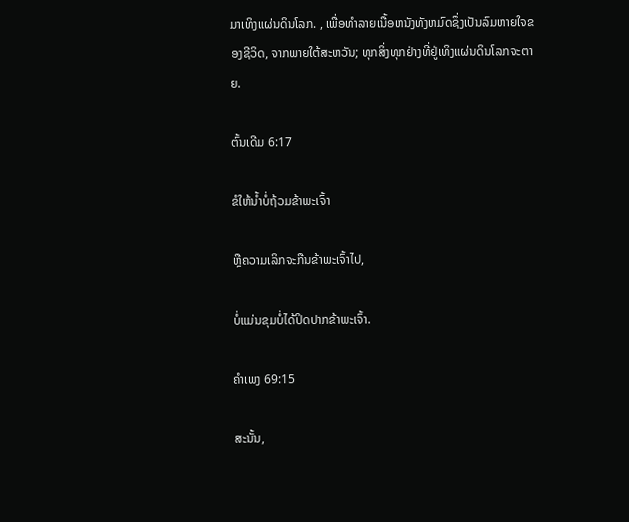ມາເທິງແຜ່ນດິນໂລກ. , ເພື່ອທໍາລາຍເນື້ອຫນັງທັງຫມົດຊຶ່ງເປັນລົມຫາຍໃຈຂອງຊີວິດ, ຈາກພາຍໃຕ້ສະຫວັນ; ທຸກສິ່ງທຸກຢ່າງທີ່ຢູ່ເທິງແຜ່ນດິນໂລກຈະຕາຍ.

ຕົ້ນເດີມ 6:17

ຂໍໃຫ້ນ້ຳບໍ່ຖ້ວມຂ້າພະເຈົ້າ

ຫຼືຄວາມເລິກຈະກືນຂ້າພະເຈົ້າໄປ,

ບໍ່ແມ່ນຂຸມບໍ່ໄດ້ປິດປາກຂ້າພະເຈົ້າ.

ຄຳເພງ 69:15

ສະນັ້ນ,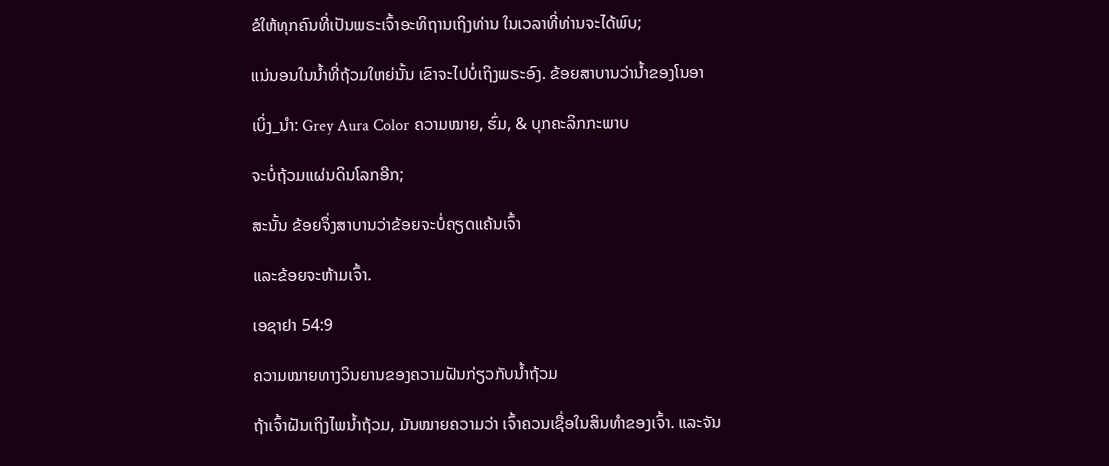ຂໍໃຫ້ທຸກຄົນທີ່ເປັນພຣະເຈົ້າອະທິຖານເຖິງທ່ານ ໃນເວລາທີ່ທ່ານຈະໄດ້ພົບ;

ແນ່ນອນໃນນໍ້າທີ່ຖ້ວມໃຫຍ່ນັ້ນ ເຂົາຈະໄປບໍ່ເຖິງພຣະອົງ. ຂ້ອຍສາບານວ່ານ້ຳຂອງໂນອາ

ເບິ່ງ_ນຳ: Grey Aura Color ຄວາມໝາຍ, ຮົ່ມ, & ບຸກຄະລິກກະພາບ

ຈະບໍ່ຖ້ວມແຜ່ນດິນໂລກອີກ;

ສະນັ້ນ ຂ້ອຍຈຶ່ງສາບານວ່າຂ້ອຍຈະບໍ່ຄຽດແຄ້ນເຈົ້າ

ແລະຂ້ອຍຈະຫ້າມເຈົ້າ.

ເອຊາຢາ 54:9

ຄວາມໝາຍທາງວິນຍານຂອງຄວາມຝັນກ່ຽວກັບນ້ຳຖ້ວມ

ຖ້າເຈົ້າຝັນເຖິງໄພນ້ຳຖ້ວມ, ມັນໝາຍຄວາມວ່າ ເຈົ້າຄວນເຊື່ອໃນສິນທຳຂອງເຈົ້າ. ແລະຈັນ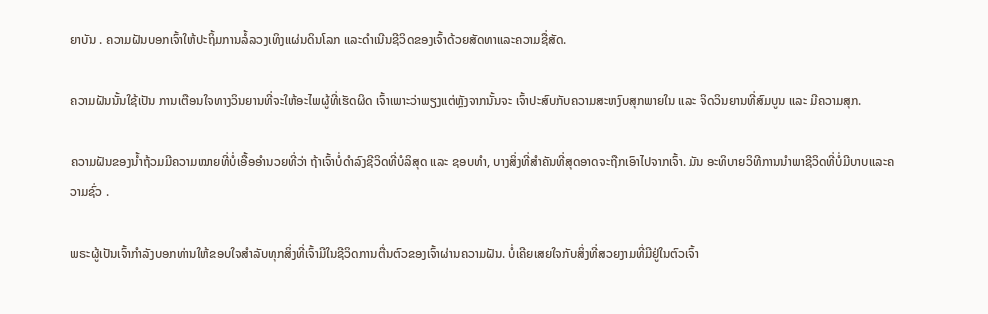ຍາບັນ . ຄວາມຝັນບອກເຈົ້າໃຫ້ປະຖິ້ມການລໍ້ລວງເທິງແຜ່ນດິນໂລກ ແລະດຳເນີນຊີວິດຂອງເຈົ້າດ້ວຍສັດທາແລະຄວາມຊື່ສັດ.

ຄວາມຝັນນັ້ນໃຊ້ເປັນ ການເຕືອນໃຈທາງວິນຍານທີ່ຈະໃຫ້ອະໄພຜູ້ທີ່ເຮັດຜິດ ເຈົ້າເພາະວ່າພຽງແຕ່ຫຼັງຈາກນັ້ນຈະ ເຈົ້າປະສົບກັບຄວາມສະຫງົບສຸກພາຍໃນ ແລະ ຈິດວິນຍານທີ່ສົມບູນ ແລະ ມີຄວາມສຸກ.

ຄວາມຝັນຂອງນໍ້າຖ້ວມມີຄວາມໝາຍທີ່ບໍ່ເອື້ອອໍານວຍທີ່ວ່າ ຖ້າເຈົ້າບໍ່ດຳລົງຊີວິດທີ່ບໍລິສຸດ ແລະ ຊອບທຳ, ບາງສິ່ງທີ່ສຳຄັນທີ່ສຸດອາດຈະຖືກເອົາໄປຈາກເຈົ້າ. ມັນ ອະທິບາຍວິທີການນໍາພາຊີວິດທີ່ບໍ່ມີບາບແລະຄວາມຊົ່ວ .

ພຣະຜູ້ເປັນເຈົ້າກໍາລັງບອກທ່ານໃຫ້ຂອບໃຈສໍາລັບທຸກສິ່ງທີ່ເຈົ້າມີໃນຊີວິດການຕື່ນຕົວຂອງເຈົ້າຜ່ານຄວາມຝັນ. ບໍ່ເຄີຍເສຍໃຈກັບສິ່ງທີ່ສວຍງາມທີ່ມີຢູ່ໃນຕົວເຈົ້າ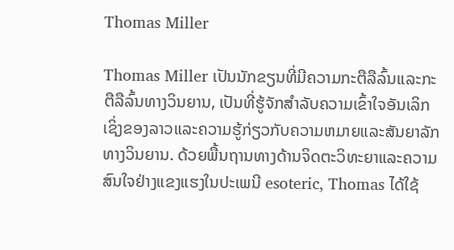Thomas Miller

Thomas Miller ເປັນນັກຂຽນທີ່ມີຄວາມກະຕືລືລົ້ນແລະກະຕືລືລົ້ນທາງວິນຍານ, ເປັນທີ່ຮູ້ຈັກສໍາລັບຄວາມເຂົ້າໃຈອັນເລິກເຊິ່ງຂອງລາວແລະຄວາມຮູ້ກ່ຽວກັບຄວາມຫມາຍແລະສັນຍາລັກທາງວິນຍານ. ດ້ວຍພື້ນຖານທາງດ້ານຈິດຕະວິທະຍາແລະຄວາມສົນໃຈຢ່າງແຂງແຮງໃນປະເພນີ esoteric, Thomas ໄດ້ໃຊ້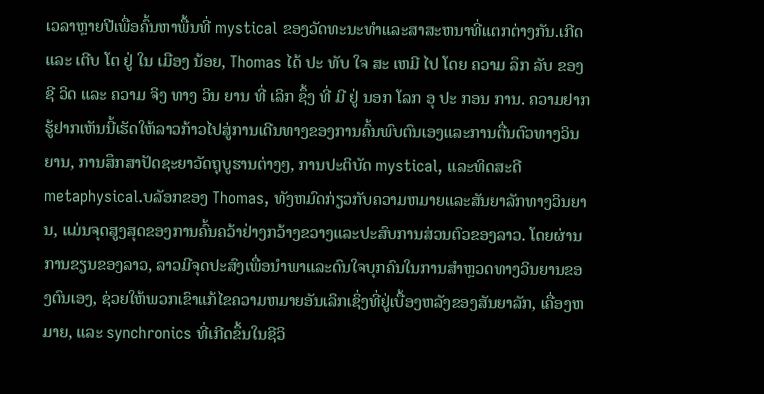ເວລາຫຼາຍປີເພື່ອຄົ້ນຫາພື້ນທີ່ mystical ຂອງວັດທະນະທໍາແລະສາສະຫນາທີ່ແຕກຕ່າງກັນ.ເກີດ ແລະ ເຕີບ ໂຕ ຢູ່ ໃນ ເມືອງ ນ້ອຍ, Thomas ໄດ້ ປະ ທັບ ໃຈ ສະ ເຫມີ ໄປ ໂດຍ ຄວາມ ລຶກ ລັບ ຂອງ ຊີ ວິດ ແລະ ຄວາມ ຈິງ ທາງ ວິນ ຍານ ທີ່ ເລິກ ຊຶ້ງ ທີ່ ມີ ຢູ່ ນອກ ໂລກ ອຸ ປະ ກອນ ການ. ຄວາມຢາກຮູ້ຢາກເຫັນນີ້ເຮັດໃຫ້ລາວກ້າວໄປສູ່ການເດີນທາງຂອງການຄົ້ນພົບຕົນເອງແລະການຕື່ນຕົວທາງວິນຍານ, ການສຶກສາປັດຊະຍາວັດຖຸບູຮານຕ່າງໆ, ການປະຕິບັດ mystical, ແລະທິດສະດີ metaphysical.ບລັອກຂອງ Thomas, ທັງຫມົດກ່ຽວກັບຄວາມຫມາຍແລະສັນຍາລັກທາງວິນຍານ, ແມ່ນຈຸດສູງສຸດຂອງການຄົ້ນຄວ້າຢ່າງກວ້າງຂວາງແລະປະສົບການສ່ວນຕົວຂອງລາວ. ໂດຍຜ່ານການຂຽນຂອງລາວ, ລາວມີຈຸດປະສົງເພື່ອນໍາພາແລະດົນໃຈບຸກຄົນໃນການສໍາຫຼວດທາງວິນຍານຂອງຕົນເອງ, ຊ່ວຍໃຫ້ພວກເຂົາແກ້ໄຂຄວາມຫມາຍອັນເລິກເຊິ່ງທີ່ຢູ່ເບື້ອງຫລັງຂອງສັນຍາລັກ, ເຄື່ອງຫມາຍ, ແລະ synchronics ທີ່ເກີດຂຶ້ນໃນຊີວິ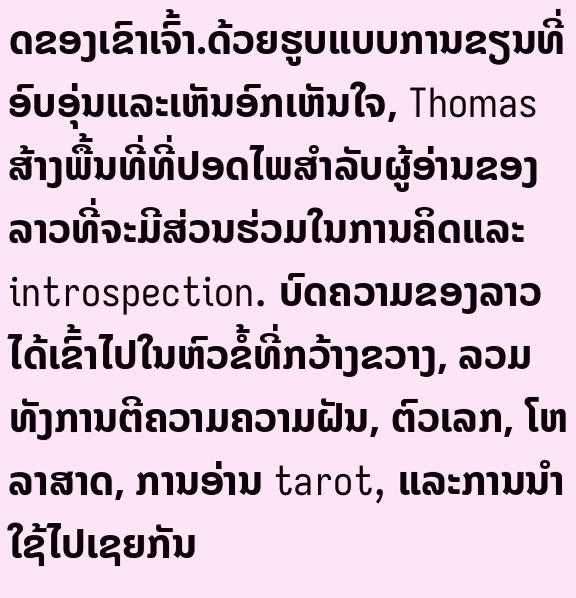ດຂອງເຂົາເຈົ້າ.ດ້ວຍຮູບແບບການຂຽນທີ່ອົບອຸ່ນແລະເຫັນອົກເຫັນໃຈ, Thomas ສ້າງພື້ນທີ່ທີ່ປອດໄພສໍາລັບຜູ້ອ່ານຂອງລາວທີ່ຈະມີສ່ວນຮ່ວມໃນການຄິດແລະ introspection. ບົດຄວາມຂອງລາວໄດ້ເຂົ້າໄປໃນຫົວຂໍ້ທີ່ກວ້າງຂວາງ, ລວມທັງການຕີຄວາມຄວາມຝັນ, ຕົວເລກ, ໂຫລາສາດ, ການອ່ານ tarot, ແລະການນໍາໃຊ້ໄປເຊຍກັນ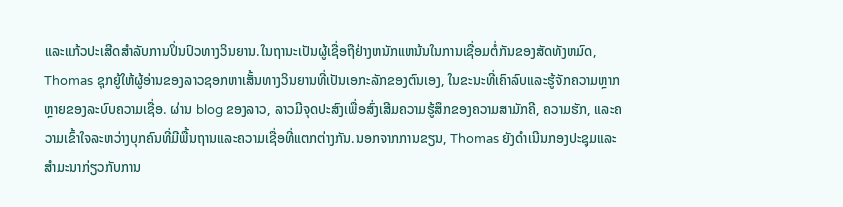ແລະແກ້ວປະເສີດສໍາລັບການປິ່ນປົວທາງວິນຍານ.ໃນຖານະເປັນຜູ້ເຊື່ອຖືຢ່າງຫນັກແຫນ້ນໃນການເຊື່ອມຕໍ່ກັນຂອງສັດທັງຫມົດ, Thomas ຊຸກຍູ້ໃຫ້ຜູ້ອ່ານຂອງລາວຊອກຫາເສັ້ນທາງວິນຍານທີ່ເປັນເອກະລັກຂອງຕົນເອງ, ໃນຂະນະທີ່ເຄົາລົບແລະຮູ້ຈັກຄວາມຫຼາກຫຼາຍຂອງລະບົບຄວາມເຊື່ອ. ຜ່ານ blog ຂອງລາວ, ລາວມີຈຸດປະສົງເພື່ອສົ່ງເສີມຄວາມຮູ້ສຶກຂອງຄວາມສາມັກຄີ, ຄວາມຮັກ, ແລະຄວາມເຂົ້າໃຈລະຫວ່າງບຸກຄົນທີ່ມີພື້ນຖານແລະຄວາມເຊື່ອທີ່ແຕກຕ່າງກັນ.ນອກຈາກການຂຽນ, Thomas ຍັງດໍາເນີນກອງປະຊຸມແລະສໍາມະນາກ່ຽວກັບການ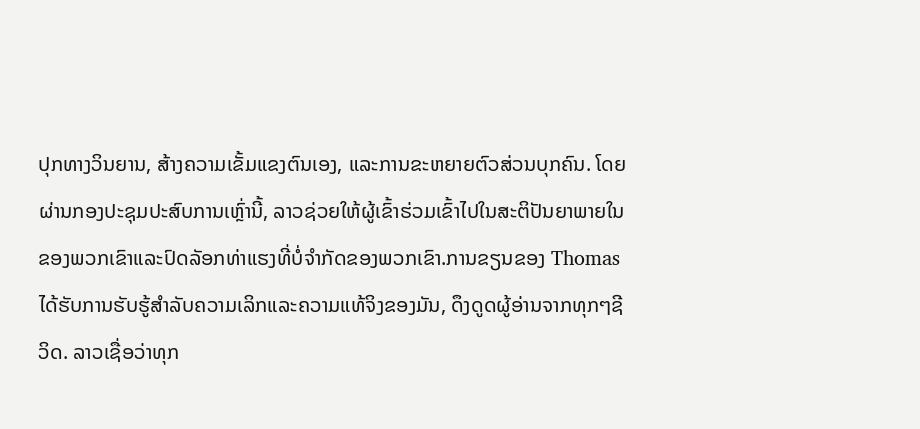ປຸກທາງວິນຍານ, ສ້າງຄວາມເຂັ້ມແຂງຕົນເອງ, ແລະການຂະຫຍາຍຕົວສ່ວນບຸກຄົນ. ໂດຍຜ່ານກອງປະຊຸມປະສົບການເຫຼົ່ານີ້, ລາວຊ່ວຍໃຫ້ຜູ້ເຂົ້າຮ່ວມເຂົ້າໄປໃນສະຕິປັນຍາພາຍໃນຂອງພວກເຂົາແລະປົດລັອກທ່າແຮງທີ່ບໍ່ຈໍາກັດຂອງພວກເຂົາ.ການຂຽນຂອງ Thomas ໄດ້ຮັບການຮັບຮູ້ສໍາລັບຄວາມເລິກແລະຄວາມແທ້ຈິງຂອງມັນ, ດຶງດູດຜູ້ອ່ານຈາກທຸກໆຊີວິດ. ລາວເຊື່ອວ່າທຸກ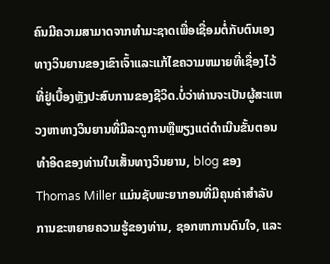ຄົນມີຄວາມສາມາດຈາກທໍາມະຊາດເພື່ອເຊື່ອມຕໍ່ກັບຕົນເອງທາງວິນຍານຂອງເຂົາເຈົ້າແລະແກ້ໄຂຄວາມຫມາຍທີ່ເຊື່ອງໄວ້ທີ່ຢູ່ເບື້ອງຫຼັງປະສົບການຂອງຊີວິດ.ບໍ່ວ່າທ່ານຈະເປັນຜູ້ສະແຫວງຫາທາງວິນຍານທີ່ມີລະດູການຫຼືພຽງແຕ່ດໍາເນີນຂັ້ນຕອນທໍາອິດຂອງທ່ານໃນເສັ້ນທາງວິນຍານ, blog ຂອງ Thomas Miller ແມ່ນຊັບພະຍາກອນທີ່ມີຄຸນຄ່າສໍາລັບການຂະຫຍາຍຄວາມຮູ້ຂອງທ່ານ, ຊອກຫາການດົນໃຈ, ແລະ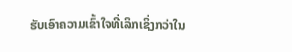ຮັບເອົາຄວາມເຂົ້າໃຈທີ່ເລິກເຊິ່ງກວ່າໃນ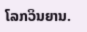ໂລກວິນຍານ.